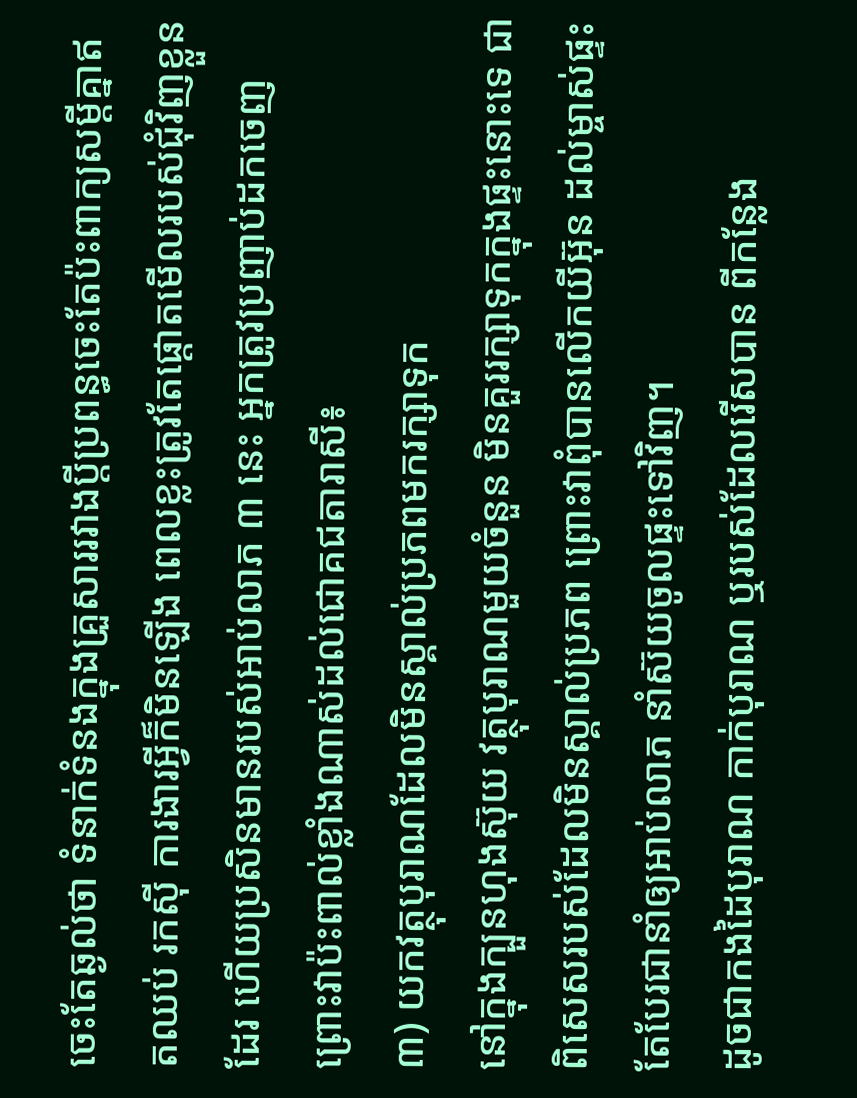ចេះតែឆ្ងល់ថា ទំនាក់ទំនងក្នុងគ្រួសាររវាងប្តីប្រពន្ធចេះតែប៉ះពាក្យសម្តីគ្នាឥតឈប់ រកស៊ី ការងារអ្វីក៏មិនឡើង ពេលខ្លះត្រូវតែផ្តោតមើលរបស់ជុំវិញខ្លួនដែរ ហើយប្រសិនមានរបស់អាប់លាភ ៣ នេះ អ្នកត្រូវប្រញាប់ដកចេញ ព្រោះវាប៉ះពាល់ខ្លាំងណាស់ដល់ជោគជតារាសី៖
៣) យកវត្ថុបុរាណដែលមិនស្គាល់ប្រភពមករក្សាទុក
នៅក្នុងក្បួនហុងស៊ុយ វត្ថុបុរាណមួយចំនួន មិនគួររក្សាទុកក្នុងផ្ទះនោះទេ ជាពិសេសរបស់ដែលមិនស្គាល់ប្រភព ព្រោះវាពុំបានលើកយីអ៊ុន ដល់ម្ចាស់ផ្ទះ តែបែរជានាំឲ្យអាប់លាភ នាំស៊យចូលផ្ទះទៅវិញ។
ដូចជាកងដៃបុរាណ កាក់បុរាណ ឬរបស់ដែលរើសបាន ពីកន្លែង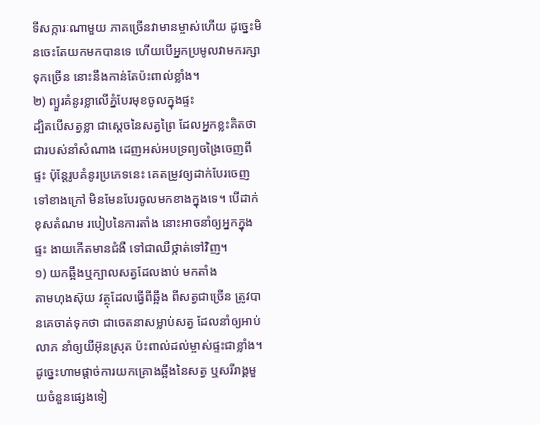ទីសក្ការៈណាមួយ ភាគច្រើនវាមានម្ចាស់ហើយ ដូច្នេះមិនចេះតែយកមកបានទេ ហើយបើអ្នកប្រមូលវាមករក្សាទុកច្រើន នោះនឹងកាន់តែប៉ះពាល់ខ្លាំង។
២) ព្យួរគំនូរខ្លាលើភ្នំបែរមុខចូលក្នុងផ្ទះ
ដ្បិតបើសត្វខ្លា ជាស្តេចនៃសត្វព្រៃ ដែលអ្នកខ្លះគិតថាជារបស់នាំសំណាង ដេញអស់អបទ្រព្យចង្រៃចេញពីផ្ទះ ប៉ុន្តែរូបគំនូរប្រភេទនេះ គេតម្រូវឲ្យដាក់បែរចេញទៅខាងក្រៅ មិនមែនបែរចូលមកខាងក្នុងទេ។ បើដាក់ខុសតំណម របៀបនៃការតាំង នោះអាចនាំឲ្យអ្នកក្នុងផ្ទះ ងាយកើតមានជំងឺ ទៅជាឈឺថ្កាត់ទៅវិញ។
១) យកឆ្អឹងឬក្បាលសត្វដែលងាប់ មកតាំង
តាមហុងស៊ុយ វត្ថុដែលធ្វើពីឆ្អឹង ពីសត្វជាច្រើន ត្រូវបានគេចាត់ទុកថា ជាចេតនាសម្លាប់សត្វ ដែលនាំឲ្យអាប់លាភ នាំឲ្យយីអ៊ុនស្រុត ប៉ះពាល់ដល់ម្ចាស់ផ្ទះជាខ្លាំង។ ដូច្នេះហាមផ្តាច់ការយកគ្រោងឆ្អឹងនៃសត្វ ឬសរីរាង្គមួយចំនួនផ្សេងទៀ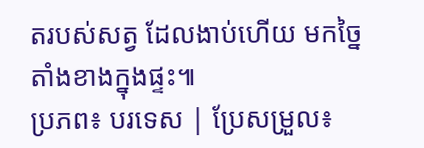តរបស់សត្វ ដែលងាប់ហើយ មកច្នៃតាំងខាងក្នុងផ្ទះ៕
ប្រភព៖ បរទេស | ប្រែសម្រួល៖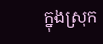ក្នុងស្រុក